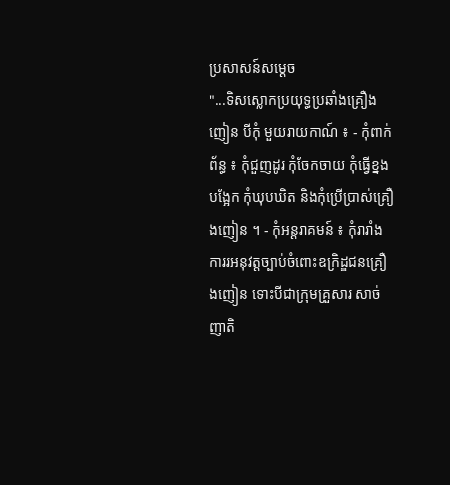ប្រសាសន៍សម្តេច
"...ទិសស្លោកប្រយុទ្ធប្រឆាំងគ្រឿងញៀន បីកុំ មួយរាយកាណ៍ ៖ - កុំពាក់ព័ន្ធ ៖ កុំជួញដូរ កុំចែកចាយ កុំធ្វើខ្នងបង្អែក កុំឃុបឃិត និងកុំប្រើប្រាស់គ្រឿងញៀន ។ - កុំអន្តរាគមន៍ ៖ កុំរារាំងការរអនុវត្តច្បាប់ចំពោះឧក្រិដ្ឌជនគ្រឿងញៀន ទោះបីជាក្រុមគ្រួសារ សាច់ញាតិ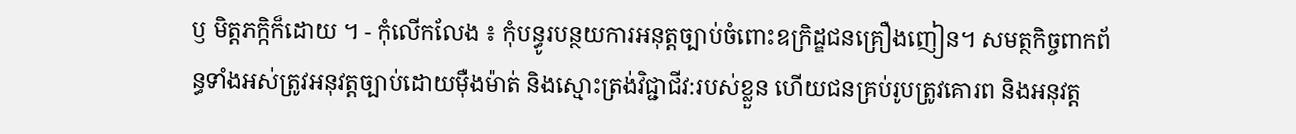ឫ មិត្តភក្កិក៏ដោយ ។ - កុំលើកលែង ៖ កុំបន្ធូរបន្ថយការអនុត្តច្បាប់ចំពោះឧក្រិដ្ឌជនគ្រឿងញៀន។ សមត្ថកិច្ចពាកព័ន្ធទាំងអស់ត្រូវអនុវត្តច្បាប់ដោយមុឺងម៉ាត់ និងស្មោះត្រង់វិជ្ជាជីវ:របស់ខ្លួន ហើយជនគ្រប់រូបត្រូវគោរព និងអនុវត្ត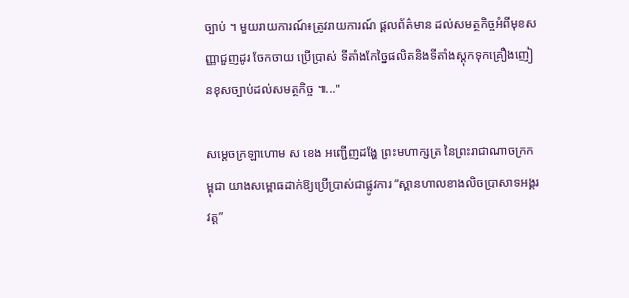ច្បាប់ ។ មួយរាយការណ៍៖ត្រូវរាយការណ៍ ផ្តលព័ត៌មាន ដល់សមត្ថកិច្ចអំពីមុខសញ្ញាជួញដូរ ចែកចាយ ប្រើប្រាស់ ទីតាំងកែច្នៃផលិតនិងទីតាំងស្តុកទុកគ្រឿងញៀនខុសច្បាប់ដល់សមត្ថកិច្ច ៕..."

សម្ដេចក្រឡាហោម ស ខេង អញ្ជើញដង្ហែ ព្រះមហាក្សត្រ នៃព្រះរាជាណាចក្រកម្ពុជា យាងសម្ពោធដាក់ឱ្យប្រើប្រាស់ជាផ្លូវការ “ស្ពានហាលខាងលិចប្រាសាទអង្គរវត្ត”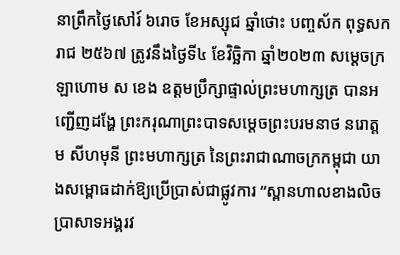នាព្រឹកថ្ងៃសៅរ៍ ៦រោច ខែអស្សុជ ឆ្នាំថោះ បញ្ចស័ក ពុទ្ធសករាជ ២៥៦៧ ត្រូវនឹងថ្ងៃទី៤ ខែវិច្ឆិកា ឆ្នាំ២០២៣ សម្ដេចក្រឡាហោម ស ខេង ឧត្តមប្រឹក្សាផ្ទាល់ព្រះមហាក្សត្រ បានអញ្ជើញដង្ហែ ព្រះករុណាព្រះបាទសម្តេចព្រះបរមនាថ នរោត្តម សីហមុនី ព្រះមហាក្សត្រ នៃព្រះរាជាណាចក្រកម្ពុជា យាងសម្ពោធដាក់ឱ្យប្រើប្រាស់ជាផ្លូវការ “ស្ពានហាលខាងលិចប្រាសាទអង្គរវ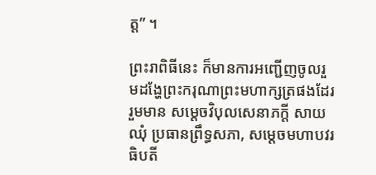ត្ត” ។

ព្រះរាពិធីនេះ ក៏មានការអញ្ជើញចូលរួមដង្ហែព្រះករុណាព្រះមហាក្សត្រផងដែរ រួមមាន សម្ដេចវិបុលសេនាភក្តី សាយ ឈុំ ប្រធានព្រឹទ្ធសភា, សម្ដេចមហាបវរធិបតី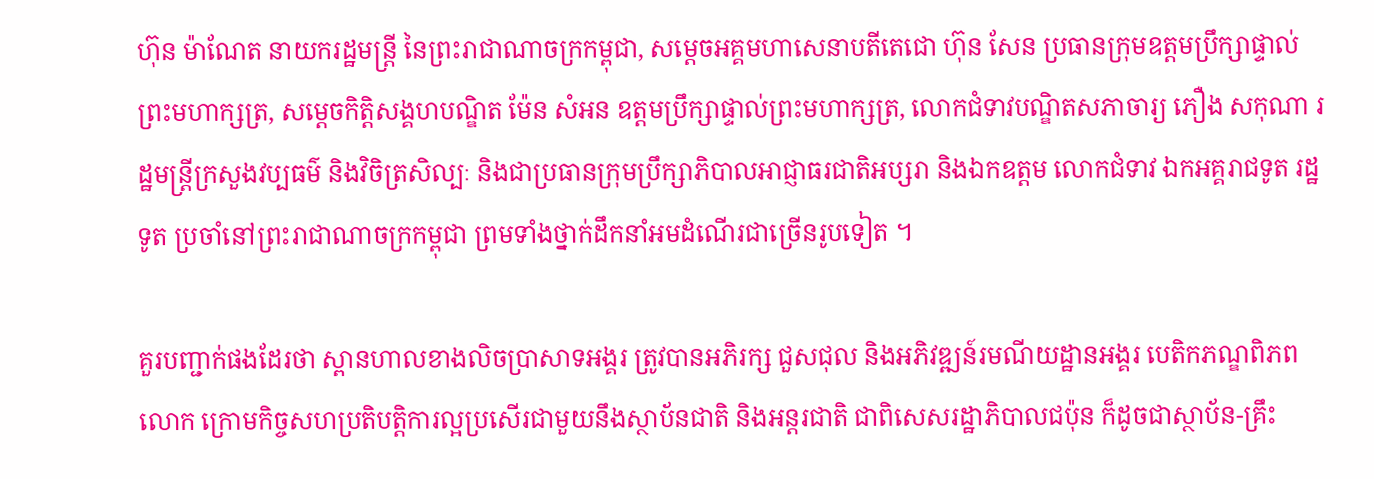ហ៊ុន ម៉ាណែត នាយករដ្ឋមន្ត្រី នៃព្រះរាជាណាចក្រកម្ពុជា, សម្ដេចអគ្គមហាសេនាបតីតេជោ ហ៊ុន សែន ប្រធានក្រុមឧត្តមប្រឹក្សាផ្ទាល់ព្រះមហាក្សត្រ, សម្ដេចកិត្តិសង្គហបណ្ឌិត ម៉ែន សំអន ឧត្តមប្រឹក្សាផ្ទាល់ព្រះមហាក្សត្រ, លោកជំទាវបណ្ឌិតសភាចារ្យ ភឿង សកុណា រដ្ឋមន្ត្រីក្រសួងវប្បធម៌ និងវិចិត្រសិល្បៈ និងជាប្រធានក្រុមប្រឹក្សាភិបាលអាជ្ញាធរជាតិអប្សរា និងឯកឧត្តម លោកជំទាវ ឯកអគ្គរាជទូត រដ្ឋទូត ប្រចាំនៅព្រះរាជាណាចក្រកម្ពុជា ព្រមទាំងថ្នាក់ដឹកនាំអមដំណើរជាច្រើនរូបទៀត ។

គួរបញ្ជាក់ផងដែរថា ស្ពានហាលខាងលិចប្រាសាទអង្គរ ត្រូវបានអភិរក្ស ជួសជុល និងអភិវឌ្ឍន៍រមណីយដ្ឋានអង្គរ បេតិកភណ្ឌពិភពលោក ក្រោមកិច្ចសហប្រតិបត្តិការល្អប្រសើរជាមួយនឹងស្ថាប័នជាតិ និងអន្តរជាតិ ជាពិសេសរដ្ឋាភិបាលជប៉ុន ក៏ដូចជាស្ថាប័ន-គ្រឹះ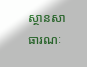ស្ថានសាធារណៈ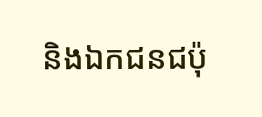និងឯកជនជប៉ុ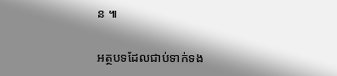ន ៕

អត្ថបទដែលជាប់ទាក់ទង